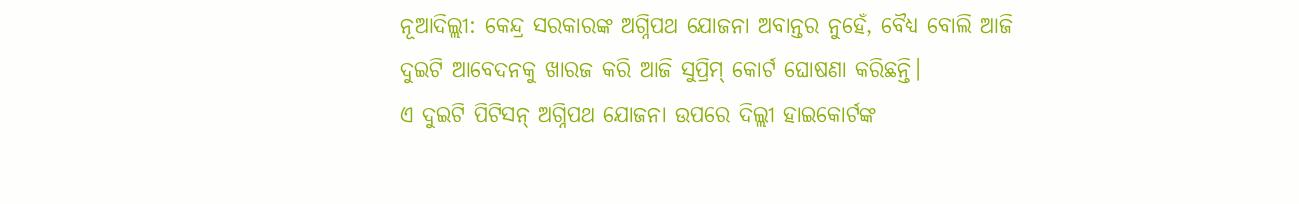ନୂଆଦିଲ୍ଲୀ: କେନ୍ଦ୍ର ସରକାରଙ୍କ ଅଗ୍ନିପଥ ଯୋଜନା ଅବାନ୍ତର ନୁହେଁ, ବୈଧ୍ୟ ବୋଲି ଆଜି ଦୁଇଟି ଆବେଦନକୁ ଖାରଜ କରି ଆଜି ସୁପ୍ରିମ୍ କୋର୍ଟ ଘୋଷଣା କରିଛନ୍ତି।
ଏ ଦୁଇଟି ପିଟିସନ୍ ଅଗ୍ନିପଥ ଯୋଜନା ଉପରେ ଦିଲ୍ଲୀ ହାଇକୋର୍ଟଙ୍କ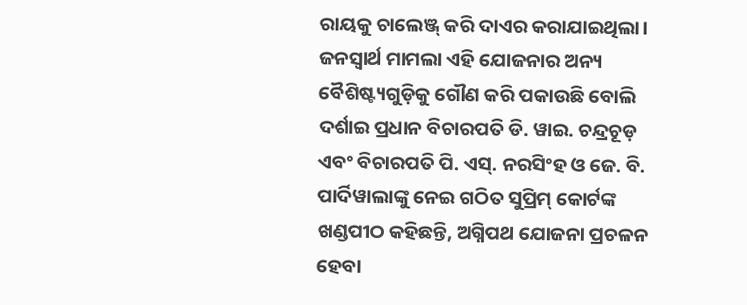ରାୟକୁ ଚାଲେଞ୍ଜ୍ କରି ଦାଏର କରାଯାଇଥିଲା।
ଜନସ୍ବାର୍ଥ ମାମଲା ଏହି ଯୋଜନାର ଅନ୍ୟ ବୈଶିଷ୍ଟ୍ୟଗୁଡ଼ିକୁ ଗୌଣ କରି ପକାଉଛି ବୋଲି ଦର୍ଶାଇ ପ୍ରଧାନ ବିଚାରପତି ଡି. ୱାଇ. ଚନ୍ଦ୍ରଚୂଡ଼ ଏବଂ ବିଚାରପତି ପି. ଏସ୍. ନରସିଂହ ଓ ଜେ. ବି. ପାର୍ଦିୱାଲାଙ୍କୁ ନେଇ ଗଠିତ ସୁପ୍ରିମ୍ କୋର୍ଟଙ୍କ ଖଣ୍ଡପୀଠ କହିଛନ୍ତି, ଅଗ୍ନିପଥ ଯୋଜନା ପ୍ରଚଳନ ହେବା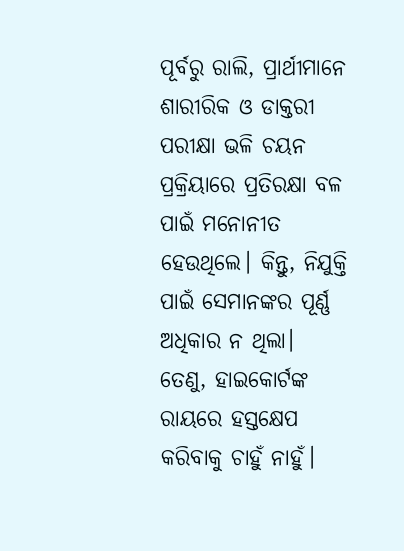ପୂର୍ବରୁ ରାଲି, ପ୍ରାର୍ଥୀମାନେ ଶାରୀରିକ ଓ ଡାକ୍ତରୀ ପରୀକ୍ଷା ଭଳି ଚୟନ ପ୍ରକ୍ରିୟାରେ ପ୍ରତିରକ୍ଷା ବଳ ପାଇଁ ମନୋନୀତ ହେଉଥିଲେ। କିନ୍ତୁ, ନିଯୁକ୍ତି ପାଇଁ ସେମାନଙ୍କର ପୂର୍ଣ୍ଣ ଅଧିକାର ନ ଥିଲା।
ତେଣୁ, ହାଇକୋର୍ଟଙ୍କ ରାୟରେ ହସ୍ତକ୍ଷେପ କରିବାକୁ ଚାହୁଁ ନାହୁଁ।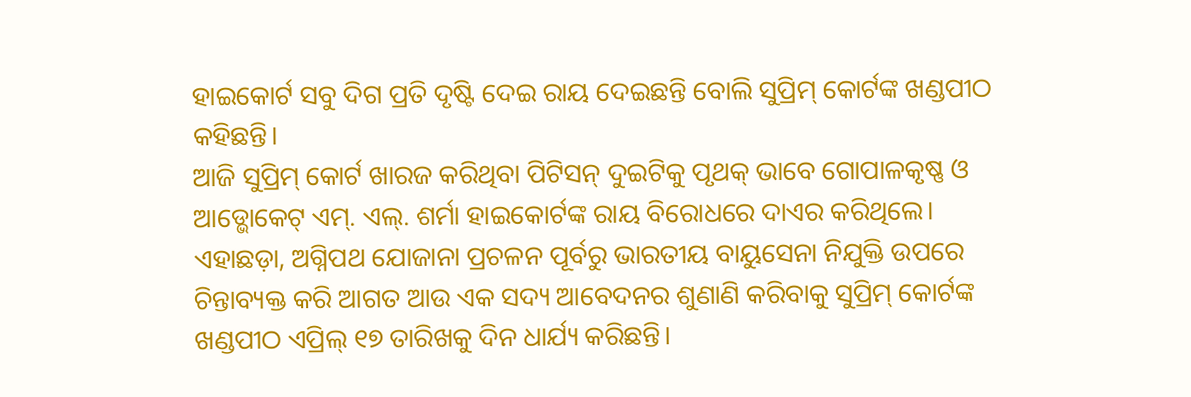ହାଇକୋର୍ଟ ସବୁ ଦିଗ ପ୍ରତି ଦୃଷ୍ଟି ଦେଇ ରାୟ ଦେଇଛନ୍ତି ବୋଲି ସୁପ୍ରିମ୍ କୋର୍ଟଙ୍କ ଖଣ୍ଡପୀଠ କହିଛନ୍ତି।
ଆଜି ସୁପ୍ରିମ୍ କୋର୍ଟ ଖାରଜ କରିଥିବା ପିଟିସନ୍ ଦୁଇଟିକୁ ପୃଥକ୍ ଭାବେ ଗୋପାଳକୃଷ୍ଣ ଓ ଆଡ୍ଭୋକେଟ୍ ଏମ୍. ଏଲ୍. ଶର୍ମା ହାଇକୋର୍ଟଙ୍କ ରାୟ ବିରୋଧରେ ଦାଏର କରିଥିଲେ।
ଏହାଛଡ଼ା, ଅଗ୍ନିପଥ ଯୋଜାନା ପ୍ରଚଳନ ପୂର୍ବରୁ ଭାରତୀୟ ବାୟୁସେନା ନିଯୁକ୍ତି ଉପରେ ଚିନ୍ତାବ୍ୟକ୍ତ କରି ଆଗତ ଆଉ ଏକ ସଦ୍ୟ ଆବେଦନର ଶୁଣାଣି କରିବାକୁ ସୁପ୍ରିମ୍ କୋର୍ଟଙ୍କ ଖଣ୍ଡପୀଠ ଏପ୍ରିଲ୍ ୧୭ ତାରିଖକୁ ଦିନ ଧାର୍ଯ୍ୟ କରିଛନ୍ତି।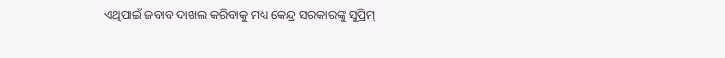ଏଥିପାଇଁ ଜବାବ ଦାଖଲ କରିବାକୁ ମଧ୍ୟ କେନ୍ଦ୍ର ସରକାରଙ୍କୁ ସୁପ୍ରିମ୍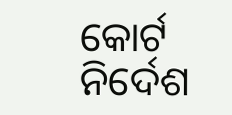କୋର୍ଟ ନିର୍ଦେଶ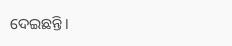ଦେଇଛନ୍ତି।